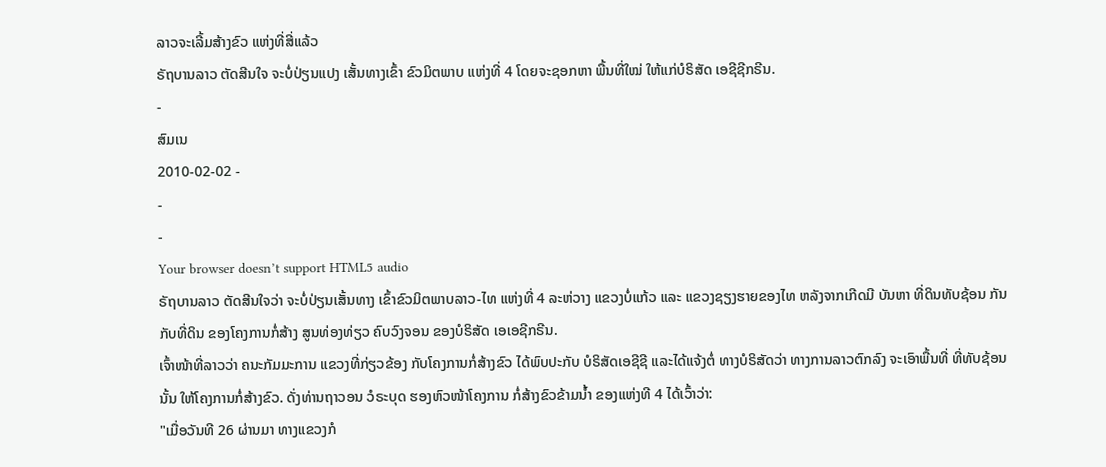ລາວຈະເລີ້ມສ້າງຂົວ ແຫ່ງທີ່ສີ່ແລ້ວ
ຣັຖບານລາວ ຕັດສີນໃຈ ຈະບໍ່ປ່ຽນແປງ ເສັ້ນທາງເຂົ້າ ຂົວມິຕພາບ ແຫ່ງທີ່ 4 ໂດຍຈະຊອກຫາ ພື້ນທີ່ໃໝ່ ໃຫ້ແກ່ບໍຣິສັດ ເອຊີຊີກຣີນ.
-
ສົມເນ
2010-02-02 -
-
-
Your browser doesn’t support HTML5 audio
ຣັຖບານລາວ ຕັດສີນໃຈວ່າ ຈະບໍ່ປ່ຽນເສັ້ນທາງ ເຂົ້າຂົວມິຕພາບລາວ-ໄທ ແຫ່ງທີ່ 4 ລະຫ່ວາງ ແຂວງບໍ່ແກ້ວ ແລະ ແຂວງຊຽງຮາຍຂອງໄທ ຫລັງຈາກເກີດມີ ບັນຫາ ທີ່ດິນທັບຊ້ອນ ກັນກັບທີ່ດິນ ຂອງໂຄງການກໍ່ສ້າງ ສູນທ່ອງທ່ຽວ ຄົບວົງຈອນ ຂອງບໍຣິສັດ ເອເອຊີກຣີນ.
ເຈົ້າໜ້າທີ່ລາວວ່າ ຄນະກັມມະການ ແຂວງທີ່ກ່ຽວຂ້ອງ ກັບໂຄງການກໍ່ສ້າງຂົວ ໄດ້ພົບປະກັບ ບໍຣິສັດເອຊີຊີ ແລະໄດ້ແຈ້ງຕໍ່ ທາງບໍຣິສັດວ່າ ທາງການລາວຕົກລົງ ຈະເອົາພື້ນທີ່ ທີ່ທັບຊ້ອນນັ້ນ ໃຫ້ໂຄງການກໍ່ສ້າງຂົວ. ດັ່ງທ່ານຖາວອນ ວໍຣະບຸດ ຮອງຫົວໜ້າໂຄງການ ກໍ່ສ້າງຂົວຂ້າມນໍ້າ ຂອງແຫ່ງທີ 4 ໄດ້ເວົ້າວ່າ:
"ເມື່ອວັນທີ 26 ຜ່ານມາ ທາງແຂວງກໍ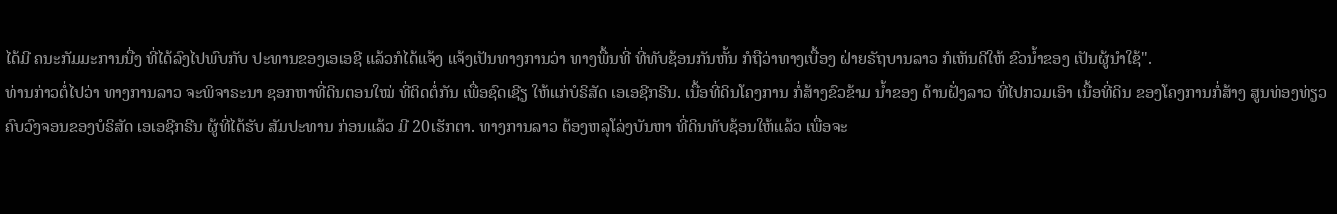ໄດ້ມີ ຄນະກັມມະການນື່ງ ທີ່ໄດ້ລົງໄປພົບກັບ ປະທານຂອງເອເອຊີ ແລ້ວກໍໄດ້ແຈ້ງ ແຈ້ງເປັນທາງການວ່າ ທາງພື້ນທີ່ ທີ່ທັບຊ້ອນກັນຫັ້ນ ກໍຖືວ່າທາງເບື້ອງ ຝ່າຍຣັຖບານລາວ ກໍເຫັນດີໃຫ້ ຂົວນໍ້າຂອງ ເປັນຜູ້ນໍາໃຊ້".
ທ່ານກ່າວຕໍ່ໄປວ່າ ທາງການລາວ ຈະພິຈາຣະນາ ຊອກຫາທີ່ດິນຕອນໃໝ່ ທີ່ຕິດຕໍ່ກັນ ເພື່ອຊົດເຊີຽ ໃຫ້ແກ່ບໍຣິສັດ ເອເອຊີກຣີນ. ເນື້ອທີ່ດິນໂຄງການ ກໍ່ສ້າງຂົວຂ້າມ ນໍ້າຂອງ ດ້ານຝັ່ງລາວ ທີ່ໄປກວມເອົາ ເນື້ອທີ່ດິນ ຂອງໂຄງການກໍ່ສ້າງ ສູນທ່ອງທ່ຽວ ຄົບວົງຈອນຂອງບໍຣິສັດ ເອເອຊີກຣີນ ຜູ້ທີ່ໄດ້ຮັບ ສັມປະທານ ກ່ອນແລ້ວ ມີ 20ເຮັກຕາ. ທາງການລາວ ຕ້ອງຫລຸໂລ່ງບັນຫາ ທີ່ດິນທັບຊ້ອນໃຫ້ແລ້ວ ເພື່ອຈະ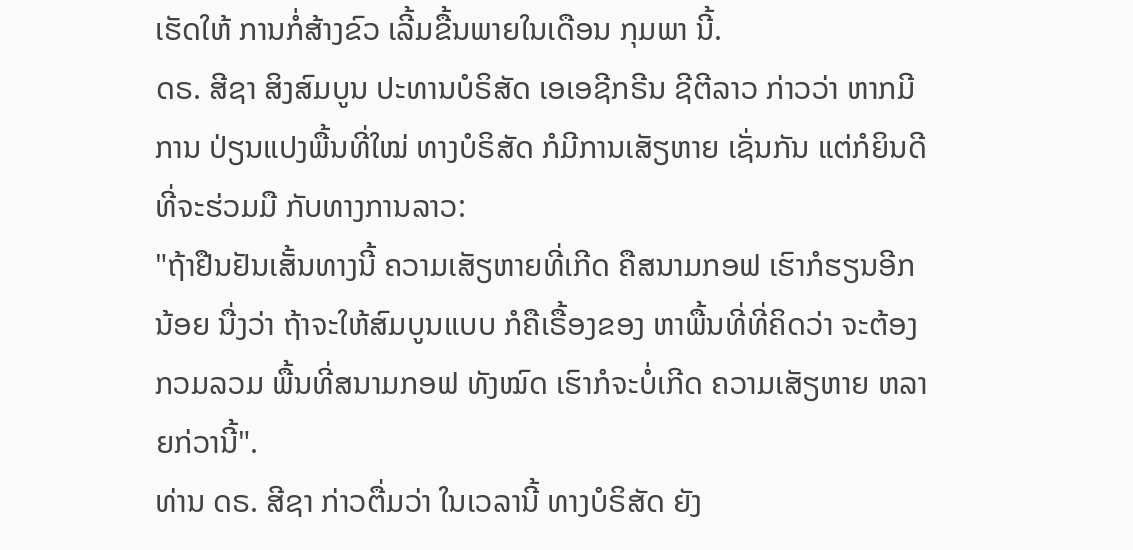ເຮັດໃຫ້ ການກໍ່ສ້າງຂົວ ເລີ້ມຂື້ນພາຍໃນເດືອນ ກຸມພາ ນີ້.
ດຣ. ສີຊາ ສິງສົມບູນ ປະທານບໍຣິສັດ ເອເອຊີກຣີນ ຊີຕີລາວ ກ່າວວ່າ ຫາກມີການ ປ່ຽນແປງພື້ນທີ່ໃໝ່ ທາງບໍຣິສັດ ກໍມີການເສັຽຫາຍ ເຊັ່ນກັນ ແຕ່ກໍຍິນດີ ທີ່ຈະຮ່ວມມື ກັບທາງການລາວ:
"ຖ້າຢືນຢັນເສັ້ນທາງນີ້ ຄວາມເສັຽຫາຍທີ່ເກີດ ຄືສນາມກອຟ ເຮົາກໍຮຽນອີກນ້ອຍ ນື່ງວ່າ ຖ້າຈະໃຫ້ສົມບູນແບບ ກໍຄືເຣື້ອງຂອງ ຫາພື້ນທີ່ທີ່ຄິດວ່າ ຈະຕ້ອງກວມລວມ ພື້ນທີ່ສນາມກອຟ ທັງໝົດ ເຮົາກໍຈະບໍ່ເກີດ ຄວາມເສັຽຫາຍ ຫລາຍກ່ວານີ້".
ທ່ານ ດຣ. ສີຊາ ກ່າວຕື່ມວ່າ ໃນເວລານີ້ ທາງບໍຣິສັດ ຍັງ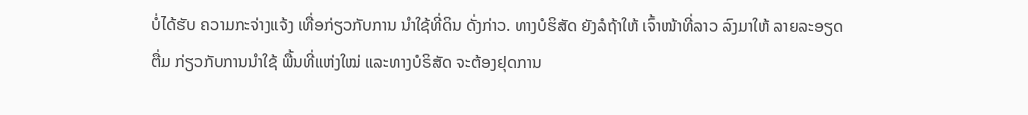ບໍ່ໄດ້ຮັບ ຄວາມກະຈ່າງແຈ້ງ ເທື່ອກ່ຽວກັບການ ນໍາໃຊ້ທີ່ດິນ ດັ່ງກ່າວ. ທາງບໍຮິສັດ ຍັງລໍຖ້າໃຫ້ ເຈົ້າໜ້າທີ່ລາວ ລົງມາໃຫ້ ລາຍລະອຽດຕື່ມ ກ່ຽວກັບການນໍາໃຊ້ ພື້ນທີ່ແຫ່ງໃໝ່ ແລະທາງບໍຣິສັດ ຈະຕ້ອງຢຸດການ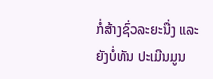ກໍ່ສ້າງຊົ່ວລະຍະນື່ງ ແລະຍັງບໍ່ທັນ ປະເມີນມູນ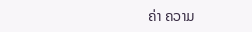ຄ່າ ຄວາມ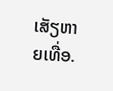ເສັຽຫາຍເທື່ອ.